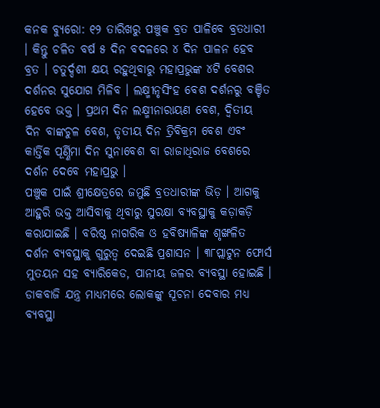କନକ ବ୍ୟୁରୋ: ୧୨ ତାରିଖରୁ ପଞ୍ଚୁକ ବ୍ରତ ପାଳିବେ ବ୍ରତଧାରୀ । କିନ୍ତୁ ଚଳିତ ବର୍ଷ ୫ ଦିନ ବଦଳରେ ୪ ଦିନ ପାଳନ ହେବ ବ୍ରତ । ଚତୁର୍ଦ୍ଦଶୀ କ୍ଷୟ ରହୁଥିବାରୁ ମହାପ୍ରଭୁଙ୍କ ୪ଟି ବେଶର ଦର୍ଶନର ସୁଯୋଗ ମିଳିବ । ଲକ୍ଷ୍ମୀନୃସିଂହ ବେଶ ଦର୍ଶନରୁ ବଞ୍ଚିତ ହେବେ ଭକ୍ତ । ପ୍ରଥମ ଦିନ ଲକ୍ଷ୍ମୀନାରାୟଣ ବେଶ, ଦ୍ବିତୀୟ ଦିନ ବାଙ୍କଚୁଳ ବେଶ, ତୃତୀୟ ଦିନ ତ୍ରିବିକ୍ରମ ବେଶ ଏବଂ କାର୍ତ୍ତିକ ପୂର୍ଣ୍ଣିମା ଦିନ ସୁନାବେଶ ବା ରାଜାଧିରାଜ ବେଶରେ ଦର୍ଶନ ଦେବେ ମହାପ୍ରଭୁ ।
ପଞ୍ଚୁକ ପାଇଁ ଶ୍ରୀକ୍ଷେତ୍ରରେ ଜମୁଛି ବ୍ରତଧାରୀଙ୍କ ଭିଡ଼ । ଆଗକୁ ଆହୁରି ଭକ୍ତ ଆସିବାକୁ ଥିବାରୁ ସୁରକ୍ଷା ବ୍ୟବସ୍ଥାକୁ କଡ଼ାକଡ଼ି କରାଯାଇଛି । ବରିଷ୍ଠ ନାଗରିକ ଓ ହବିଷ୍ୟାଳିଙ୍କ ଶୃଙ୍ଖଳିତ ଦର୍ଶନ ବ୍ୟବସ୍ଥାକୁ ଗୁରୁତ୍ବ ଦେଇଛି ପ୍ରଶାସନ । ୩୮ପ୍ଲାଟୁନ ଫୋର୍ସ ମୁତୟନ ସହ ବ୍ୟାରିକେଡ, ପାନୀୟ ଜଳର ବ୍ୟବସ୍ଥା ହୋଇଛି । ଡାକବାଜି ଯନ୍ତ୍ର ମାଧ୍ୟମରେ ଲୋକଙ୍କୁ ସୂଚନା ଦେବାର ମଧ୍ୟ ବ୍ୟବସ୍ଥା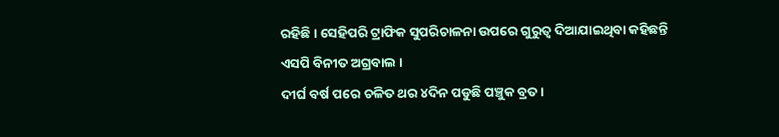ରହିଛି । ସେହିପରି ଟ୍ରାଫିକ ସୁପରିଚାଳନା ଉପରେ ଗୁରୁତ୍ୱ ଦିଆଯାଇଥିବା କହିଛନ୍ତି ଏସପି ବିନୀତ ଅଗ୍ରବାଲ ।
ଦୀର୍ଘ ବର୍ଷ ପରେ ଚଳିତ ଥର ୪ଦିନ ପଡୁଛି ପଞ୍ଚୁକ ବ୍ରତ ।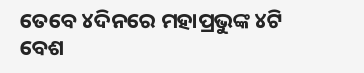ତେବେ ୪ଦିନରେ ମହାପ୍ରଭୁଙ୍କ ୪ଟି ବେଶ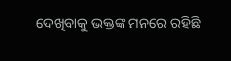ଦେଖିବାକୁ ଭକ୍ତଙ୍କ ମନରେ ରହିଛି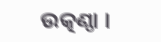ଉତ୍କଣ୍ଠା ।